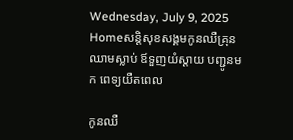Wednesday, July 9, 2025
Homeសន្ដិសុខសង្គមកូនឈឺគ្រុនឈាមស្លាប់ ឪទួញយំស្តាយ បញ្ជូនមក ពេទ្យយឺតពេល

កូនឈឺ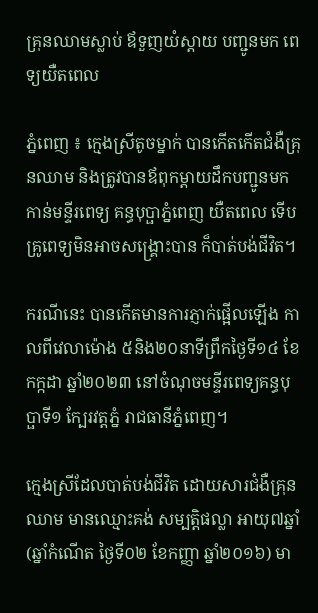គ្រុនឈាមស្លាប់ ឪទួញយំស្តាយ បញ្ជូនមក ពេទ្យយឺតពេល

ភ្នំពេញ ៖ ក្មេងស្រីតូចម្នាក់ បានកើតកើតជំងឺគ្រុនឈាម និងត្រូវបានឪពុកម្តាយដឹកបញ្ជូនមកកាន់មន្ទីរពេទ្យ គន្ធបុប្ផាភ្នំពេញ យឺតពេល ទើបគ្រូពេទ្យមិនអាចសង្គ្រោះបាន ក៏បាត់បង់ជីវិត។

ករណីនេះ បានកើតមានការភ្ញាក់ផ្អើលឡើង កាលពីវេលាម៉ោង ៥និង២០នាទីព្រឹកថ្ងៃទី១៤ ខែកក្កដា ឆ្នាំ២០២៣ នៅចំណុចមន្ទីរពេទ្យគន្ធបុប្ផាទី១ ក្បែរវត្តភ្នំ រាជធានីភ្នំពេញ។

ក្មេងស្រីដែលបាត់បង់ជីវិត ដោយសារជំងឺគ្រុនឈាម មានឈ្មោះគង់ សម្បត្តិផល្លា អាយុ៧ឆ្នាំ (ឆ្នាំកំណើត ថ្ងៃទី០២ ខែកញ្ញា ឆ្នាំ២០១៦) មា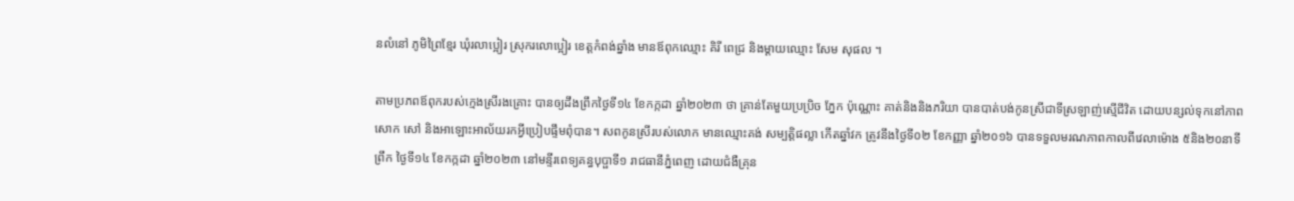នលំនៅ ភូមិព្រៃខ្មែរ ឃុំរលាប្អៀរ ស្រុករលោប្អៀរ ខេត្តកំពង់ឆ្នាំង មានឪពុកឈ្មោះ គិរី ពេជ្រ និងម្តាយឈ្មោះ សែម សុផល ។

តាមប្រភពឪពុករបស់ក្មេងស្រីរងគ្រោះ បានឲ្យដឹងព្រឹកថ្ងៃទី១៤ ខែកក្កដា ឆ្នាំ២០២៣ ថា គ្រាន់តែមួយប្រប្រិច ភ្នែក ប៉ុណ្ណោះ គាត់និងនិងភរិយា បានបាត់បង់កូនស្រីជាទីស្រឡាញ់ស្មើជីវិត ដោយបន្សល់ទុកនៅភាពសោក សៅ និងអាឡោះអាល័យរកអ្វីប្រៀបផ្ទឹមពុំបាន។ សពកូនស្រីរបស់លោក មានឈ្មោះគង់ សម្បត្តិផល្លា កើតឆ្នាំវក ត្រូវនឹងថ្ងៃទី០២ ខែកញ្ញា ឆ្នាំ២០១៦ បានទទួលមរណភាពកាលពីវេលាម៉ោង ៥និង២០នាទីព្រឹក ថ្ងៃទី១៤ ខែកក្កដា ឆ្នាំ២០២៣ នៅមន្ទីរពេទ្យគន្ធបុប្ផាទី១ រាជធានីភ្នំពេញ ដោយជំងឺគ្រុន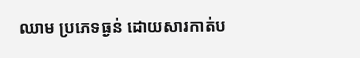ឈាម ប្រភេទធ្ងន់ ដោយសារកាត់ប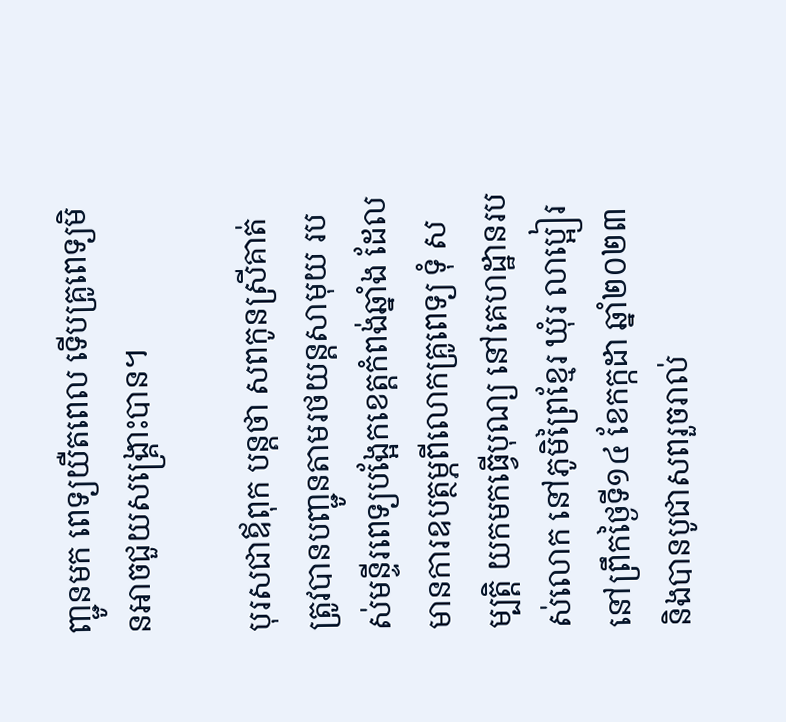ញ្ជូនមក ពេទ្យយឺតពេល ទើបគ្រូពេទ្យមិនអាចជួយសង្គ្រោះបាន។

បុរសជាឪពុក បន្តថា សពកូនស្រីគាត់ ត្រូវបានបញ្ជូនតាមរថយន្តសាមុយ របស់មន្ទីរពេទ្យបង្អែកខេត្តកំពង់ឆ្នាំង ដែលមានការឧបត្ថម្ភពីលោកគ្រូពេទ្យ ទុំ សម្បត្តិ យកមកធ្វើបុណ្យ នៅគេហដ្ឋានរបស់លោក នៅភូមិព្រៃខ្មែរ ឃុំរ លាប្អៀរ នៅព្រឹកថ្ងៃទី១៤ ខែកក្កដា ឆ្នាំ២០២៣ និងបានបូជាសពរួចរាល់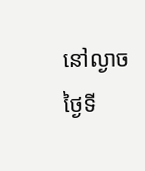នៅល្ងាចថ្ងៃទី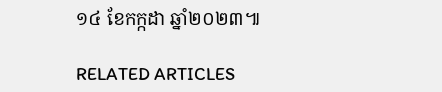១៤ ខែកក្កដា ឆ្នាំ២០២៣៕

RELATED ARTICLES